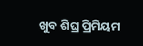ଖୁବ ଶିଘ୍ର ପ୍ରିମିୟମ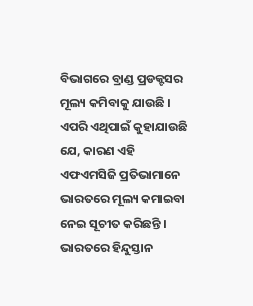ବିଭାଗରେ ବ୍ରାଣ୍ଡ ପ୍ରଡକ୍ଟସର ମୂଲ୍ୟ କମିବାକୁ ଯାଉଛି । ଏପରି ଏଥିପାଇଁ କୁହାଯାଉଛି ଯେ, କାରଣ ଏହି ଏଫଏମସିଜି ପ୍ରତିଭାମାନେ ଭାରତରେ ମୂଲ୍ୟ କମାଇବା ନେଇ ସୂଚୀତ କରିଛନ୍ତି । ଭାରତରେ ହିନ୍ଦୁସ୍ତାନ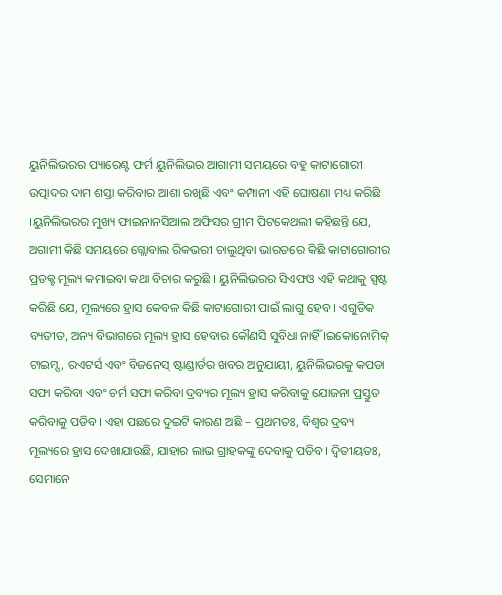ୟୁନିଲିଭରର ପ୍ୟାରେଣ୍ଟ ଫର୍ମ ୟୁନିଲିଭର ଆଗାମୀ ସମୟରେ ବହୁ କାଟାଗୋରୀ ଉତ୍ପାଦର ଦାମ ଶସ୍ତା କରିବାର ଆଶା ରଖିଛି ଏବଂ କମ୍ପାନୀ ଏହି ଘୋଷଣା ମଧ୍ୟ କରିଛି ।ୟୁନିଲିଭରର ମୁଖ୍ୟ ଫାଇନାନସିଆଲ ଅଫିସର ଗ୍ରୀମ ପିଟକେଥଲୀ କହିଛନ୍ତି ଯେ, ଅଗାମୀ କିଛି ସମୟରେ ଗ୍ଲୋବାଲ ରିକଭରୀ ଚାଲୁଥିବା ଭାରତରେ କିଛି କାଟାଗୋରୀର ପ୍ରଡକ୍ଟ ମୂଲ୍ୟ କମାଇବା କଥା ବିଚାର କରୁଛି । ୟୁନିଲିଭରର ସିଏଫଓ ଏହି କଥାକୁ ସ୍ପଷ୍ଟ କରିଛି ଯେ, ମୂଲ୍ୟରେ ହ୍ରାସ କେବଳ କିଛି କାଟାଗୋରୀ ପାଇଁ ଲାଗୁ ହେବ । ଏଗୁଡିକ ବ୍ୟତୀତ, ଅନ୍ୟ ବିଭାଗରେ ମୂଲ୍ୟ ହ୍ରାସ ହେବାର କୌଣସି ସୁବିଧା ନାହିଁ ।ଇକୋନୋମିକ୍ ଟାଇମ୍ସ, ରଏଟର୍ସ ଏବଂ ବିଜନେସ୍ ଷ୍ଟାଣ୍ଡାର୍ଡର ଖବର ଅନୁଯାୟୀ, ୟୁନିଲିଭରକୁ କପଡା ସଫା କରିବା ଏବଂ ଚର୍ମ ସଫା କରିବା ଦ୍ରବ୍ୟର ମୂଲ୍ୟ ହ୍ରାସ କରିବାକୁ ଯୋଜନା ପ୍ରସ୍ତୁତ କରିବାକୁ ପଡିବ। ଏହା ପଛରେ ଦୁଇଟି କାରଣ ଅଛି – ପ୍ରଥମତଃ, ବିଶ୍ୱର ଦ୍ରବ୍ୟ ମୂଲ୍ୟରେ ହ୍ରାସ ଦେଖାଯାଉଛି, ଯାହାର ଲାଭ ଗ୍ରାହକଙ୍କୁ ଦେବାକୁ ପଡିବ। ଦ୍ୱିତୀୟତଃ, ସେମାନେ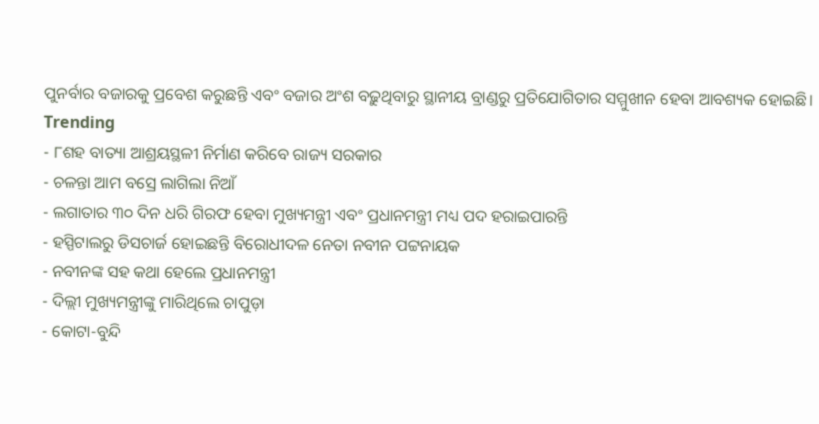ପୁନର୍ବାର ବଜାରକୁ ପ୍ରବେଶ କରୁଛନ୍ତି ଏବଂ ବଜାର ଅଂଶ ବଢ଼ୁଥିବାରୁ ସ୍ଥାନୀୟ ବ୍ରାଣ୍ଡରୁ ପ୍ରତିଯୋଗିତାର ସମ୍ମୁଖୀନ ହେବା ଆବଶ୍ୟକ ହୋଇଛି।
Trending
- ୮ଶହ ବାତ୍ୟା ଆଶ୍ରୟସ୍ଥଳୀ ନିର୍ମାଣ କରିବେ ରାଜ୍ୟ ସରକାର
- ଚଳନ୍ତା ଆମ ବସ୍ରେ ଲାଗିଲା ନିଆଁ
- ଲଗାତାର ୩୦ ଦିନ ଧରି ଗିରଫ ହେବା ମୁଖ୍ୟମନ୍ତ୍ରୀ ଏବଂ ପ୍ରଧାନମନ୍ତ୍ରୀ ମଧ୍ୟ ପଦ ହରାଇପାରନ୍ତି
- ହସ୍ପିଟାଲରୁ ଡିସଚାର୍ଜ ହୋଇଛନ୍ତି ବିରୋଧୀଦଳ ନେତା ନବୀନ ପଟ୍ଟନାୟକ
- ନବୀନଙ୍କ ସହ କଥା ହେଲେ ପ୍ରଧାନମନ୍ତ୍ରୀ
- ଦିଲ୍ଲୀ ମୁଖ୍ୟମନ୍ତ୍ରୀଙ୍କୁ ମାରିଥିଲେ ଚାପୁଡ଼ା
- କୋଟା-ବୁନ୍ଦି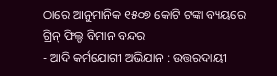ଠାରେ ଆନୁମାନିକ ୧୫୦୭ କୋଟି ଟଙ୍କା ବ୍ୟୟରେ ଗ୍ରିନ୍ ଫିଲ୍ଡ ବିମାନ ବନ୍ଦର
- ଆଦି କର୍ମଯୋଗୀ ଅଭିଯାନ : ଉତ୍ତରଦାୟୀ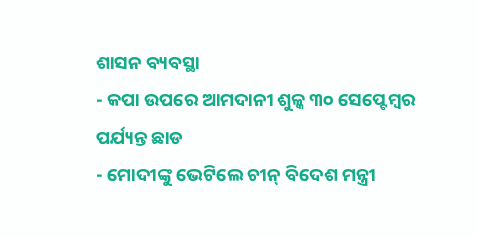ଶାସନ ବ୍ୟବସ୍ଥା
- କପା ଉପରେ ଆମଦାନୀ ଶୁଳ୍କ ୩୦ ସେପ୍ଟେମ୍ବର ପର୍ଯ୍ୟନ୍ତ ଛାଡ
- ମୋଦୀଙ୍କୁ ଭେଟିଲେ ଚୀନ୍ ବିଦେଶ ମନ୍ତ୍ରୀ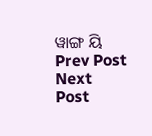ୱାଙ୍ଗ ୟି
Prev Post
Next Post